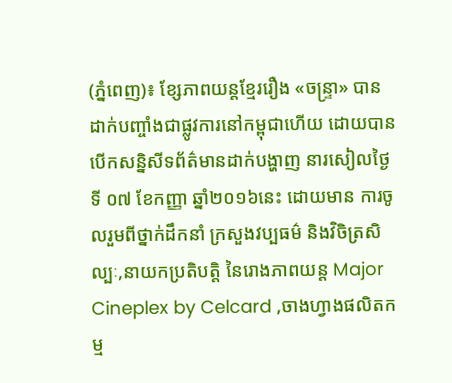(ភ្នំពេញ)៖ ខ្សែភាពយន្តខ្មែររឿង «ចន្រ្ទា» បានដាក់បញ្ចាំងជាផ្លូវការនៅកម្ពុជាហើយ ដោយបានបើកសន្និសីទព័ត៌មានដាក់បង្ហាញ នារសៀលថ្ងៃទី ០៧ ខែកញ្ញា ឆ្នាំ២០១៦នេះ ដោយមាន ការចូលរួមពីថ្នាក់ដឹកនាំ ក្រសួងវប្បធម៌ និងវិចិត្រសិល្បៈ,នាយកប្រតិបត្តិ នៃរោងភាពយន្ត Major Cineplex by Celcard ,ចាងហ្វាងផលិតកម្ម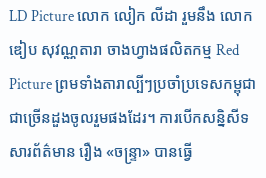LD Picture លោក លៀក លីដា រួមនឹង លោក ឌៀប សុវណ្ណតារា ចាងហ្វាងផលិតកម្ម Red Picture ព្រមទាំងតារាល្បីៗប្រចាំប្រទេសកម្ពុជា ជាច្រើនដួងចូលរួមផងដែរ។ ការបើកសន្និសីទសារព័ត៌មាន រឿង «ចន្រ្ទា» បានធ្វើ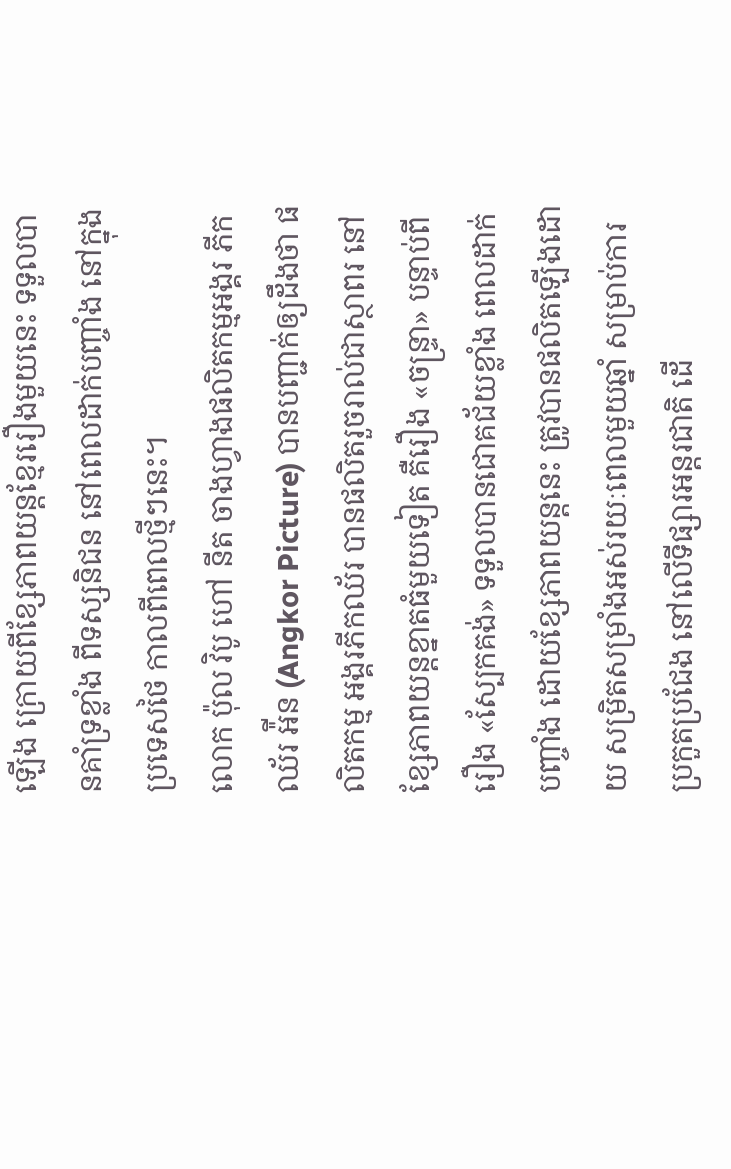ឡើង ក្រោយពីខ្សែភាពយន្តខ្មែររឿងមួយនេះ ទទួលបានគាំទ្រខ្លាំង ពីទស្សនិជន នៅពេលដាក់បញ្ចាំង នៅក្នុងប្រទេសថៃ កាលពីពេលថ្មីៗនេះ។
លោក ប៉ុល វិបូ ហៅ នីត ចាងហ្វាងផលិតកម្មអង្គរ ភីកឈ័រ អ៉ីន (Angkor Picture) បានបញ្ជាក់ឲ្យដឹងថា ផលិតកម្ម អង្គរភីកឈ័រ បានផលិតរួចរាល់ជាស្ថាពរ នៅខ្សែភាពយន្តខ្នាតធំមួយទៀត គឺរឿង «ចន្រ្ទា» បន្ទាប់ពីរឿង «ស្បែកគង់» ទទួលបានជោគជ័យខ្លាំង ពេលដាក់បញ្ចាំង ដោយខ្សែភាពយន្តនេះ ត្រូវបានផលិតឡើងដោយ សម្រិតសម្រាំងអស់រយៈពេលមួយឆ្នាំ សម្រាប់ការប្រកួតប្រជែង នៅលើទីផ្សារអន្តរជាតិ ដើ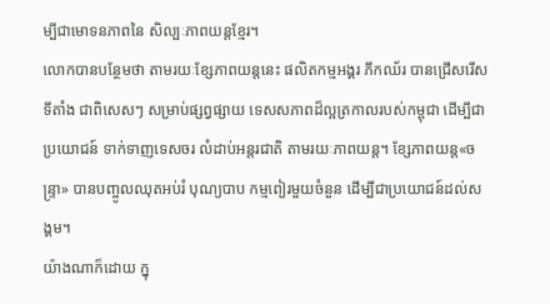ម្បីជាមោទនភាពនៃ សិល្បៈភាពយន្តខ្មែរ។
លោកបានបន្ថែមថា តាមរយៈខ្សែភាពយន្តនេះ ផលិតកម្មអង្គរ ភីកឈ័រ បានជ្រើសរើសទីតាំង ជាពិសេសៗ សម្រាប់ផ្សព្វផ្សាយ ទេសសភាពដ៏ល្អត្រកាលរបស់កម្ពុជា ដើម្បីជា ប្រយោជន៍ ទាក់ទាញទេសចរ លំដាប់អន្តរជាតិ តាមរយៈភាពយន្ត។ ខ្សែភាពយន្ត«ចន្រ្ទា» បានបញ្ចូលឈុតអប់រំ បុណ្យបាប កម្មពៀរមួយចំនួន ដើម្បីជាប្រយោជន៍ដល់សង្គម។
យ៉ាងណាក៏ដោយ ក្នុ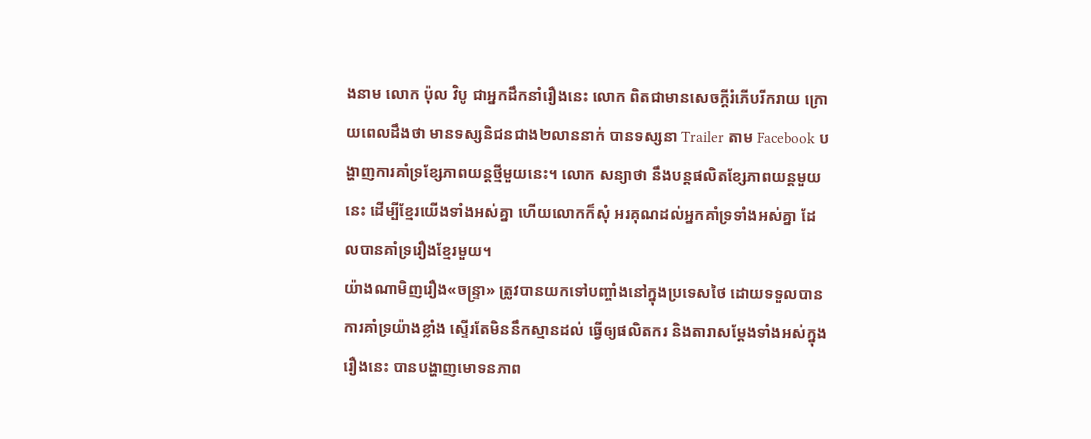ងនាម លោក ប៉ុល វិបូ ជាអ្នកដឹកនាំរឿងនេះ លោក ពិតជាមានសេចក្តីរំភើបរីករាយ ក្រោយពេលដឹងថា មានទស្សនិជនជាង២លាននាក់ បានទស្សនា Trailer តាម Facebook បង្ហាញការគាំទ្រខ្សែភាពយន្តថ្មីមួយនេះ។ លោក សន្យាថា នឹងបន្តផលិតខ្សែភាពយន្តមួយនេះ ដើម្បីខ្មែរយើងទាំងអស់គ្នា ហើយលោកក៏សុំ អរគុណដល់អ្នកគាំទ្រទាំងអស់គ្នា ដែលបានគាំទ្ររឿងខ្មែរមួយ។
យ៉ាងណាមិញរឿង«ចន្ទ្រា» ត្រូវបានយកទៅបញ្ចាំងនៅក្នុងប្រទេសថៃ ដោយទទួលបានការគាំទ្រយ៉ាងខ្លាំង ស្ទើរតែមិននឹកស្មានដល់ ធ្វើឲ្យផលិតករ និងតារាសម្ដែងទាំងអស់ក្នុងរឿងនេះ បានបង្ហាញមោទនភាព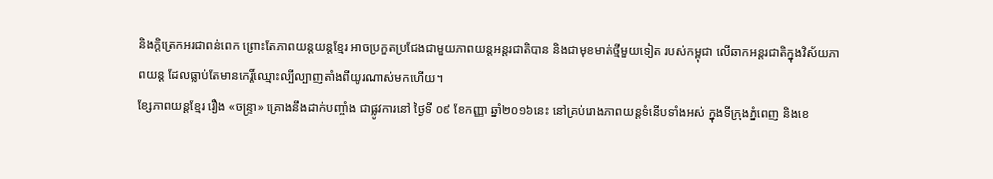និងក្ដិត្រេកអរជាពន់ពេក ព្រោះតែភាពយន្តយន្តខ្មែរ អាចប្រកួតប្រជែងជាមួយភាពយន្តអន្តរជាតិបាន និងជាមុខមាត់ថ្មីមួយទៀត របស់កម្ពុជា លើឆាកអន្តរជាតិក្នុងវិស័យភាពយន្ត ដែលធ្លាប់តែមានកេរ្តិ៍ឈ្មោះល្បីល្បាញតាំងពីយូរណាស់មកហើយ។
ខ្សែភាពយន្តខ្មែរ រឿង «ចន្រ្ទា» គ្រោងនឹងដាក់បញ្ចាំង ជាផ្លូវការនៅ ថ្ងៃទី ០៩ ខែកញ្ញា ឆ្នាំ២០១៦នេះ នៅគ្រប់រោងភាពយន្តទំនើបទាំងអស់ ក្នុងទីក្រុងភ្នំពេញ និងខេ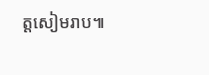ត្តសៀមរាប៕